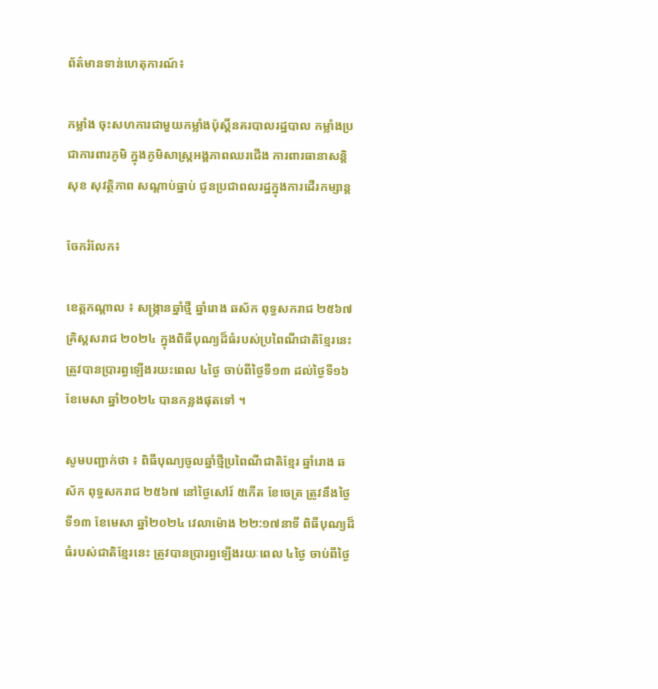ព័ត៌មានទាន់ហេតុការណ៍៖

កម្លាំង ចុះសហការជាមួយកម្លាំងប៉ុស្តិ៍នគរបាលរដ្ឋបាល កម្លាំងប្រជាការពារភូមិ ក្នុងភូមិសាស្ត្រអង្គភាពឈរជើង ការពារធានាសន្តិសុខ សុវត្ថិភាព សណ្ដាប់ធ្នាប់ ជូនប្រជាពលរដ្ឋក្នុងការដើរកម្សាន្ត

ចែករំលែក៖

ខេត្តកណ្តាល ៖ សង្ក្រានឆ្នាំថ្មី ឆ្នាំរោង ឆស័ក ពុទ្ធសករាជ ២៥៦៧ គ្រិស្តសរាជ ២០២៤ ក្នុងពិធីបុណ្យដ៏ធំរបស់ប្រពៃណីជាតិខ្មែរនេះ ត្រូវបានប្រារព្ធឡើងរយះពេល ៤ថ្ងៃ ចាប់ពីថ្ងៃទី១៣ ដល់ថ្ងៃទី១៦ ខែមេសា ឆ្នាំ២០២៤ បានកន្លងផុតទៅ ។

សូមបញ្ជាក់ថា ៖ ពិធីបុណ្យចូលឆ្នាំថ្មីប្រពៃណីជាតិខ្មែរ ឆ្នាំរោង ឆស័ក ពុទ្ធសករាជ ២៥៦៧ នៅថ្ងៃសៅរ៍ ៥កើត ខែចេត្រ ត្រូវនឹងថ្ងៃទី១៣ ខែមេសា ឆ្នាំ២០២៤ វេលាម៉ោង ២២:១៧នាទី ពិធីបុណ្យដ៏ធំរបស់ជាតិខ្មែរនេះ ត្រូវបានប្រារព្ធឡើងរយៈពេល ៤ថ្ងៃ ចាប់ពីថ្ងៃ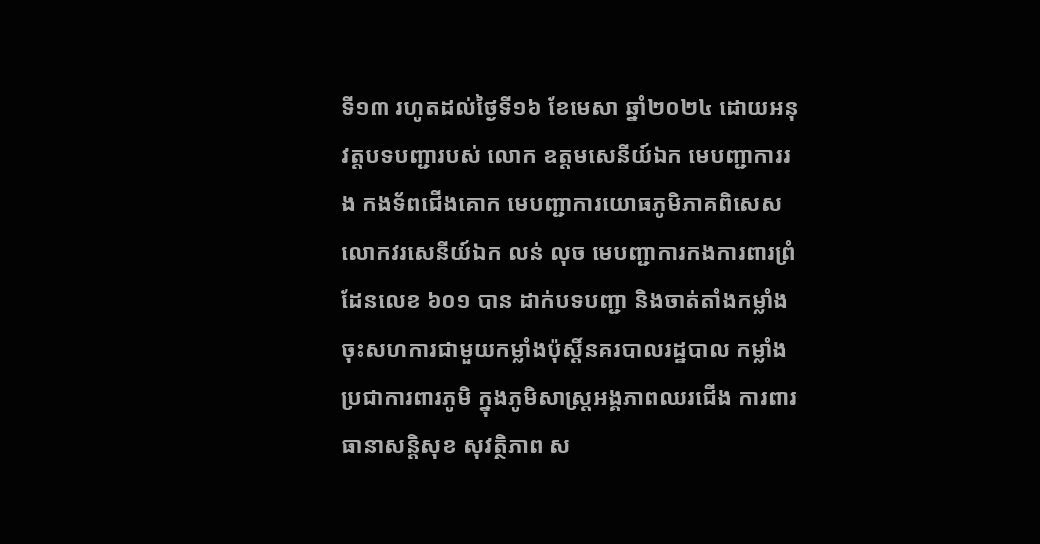ទី១៣ រហូតដល់ថ្ងៃទី១៦ ខែមេសា ឆ្នាំ២០២៤ ដោយអនុវត្តបទបញ្ជារបស់ លោក ឧត្ដមសេនីយ៍ឯក មេបញ្ជាការរង កងទ័ពជើងគោក មេបញ្ជាការយោធភូមិភាគពិសេស លោកវរសេនីយ៍ឯក លន់ លុច មេបញ្ជាការកងការពារព្រំដែនលេខ ៦០១ បាន ដាក់បទបញ្ជា និងចាត់តាំងកម្លាំង ចុះសហការជាមួយកម្លាំងប៉ុស្តិ៍នគរបាលរដ្ឋបាល កម្លាំងប្រជាការពារភូមិ ក្នុងភូមិសាស្ត្រអង្គភាពឈរជើង ការពារធានាសន្តិសុខ សុវត្ថិភាព ស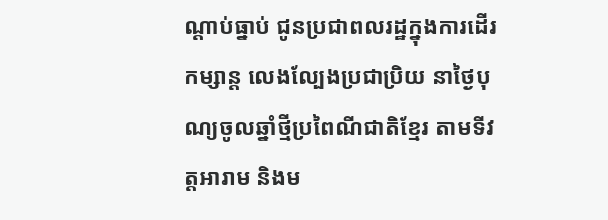ណ្ដាប់ធ្នាប់ ជូនប្រជាពលរដ្ឋក្នុងការដើរកម្សាន្ត លេងល្បែងប្រជាប្រិយ នាថ្ងៃបុណ្យចូលឆ្នាំថ្មីប្រពៃណីជាតិខ្មែរ តាមទីវត្តអារាម និងម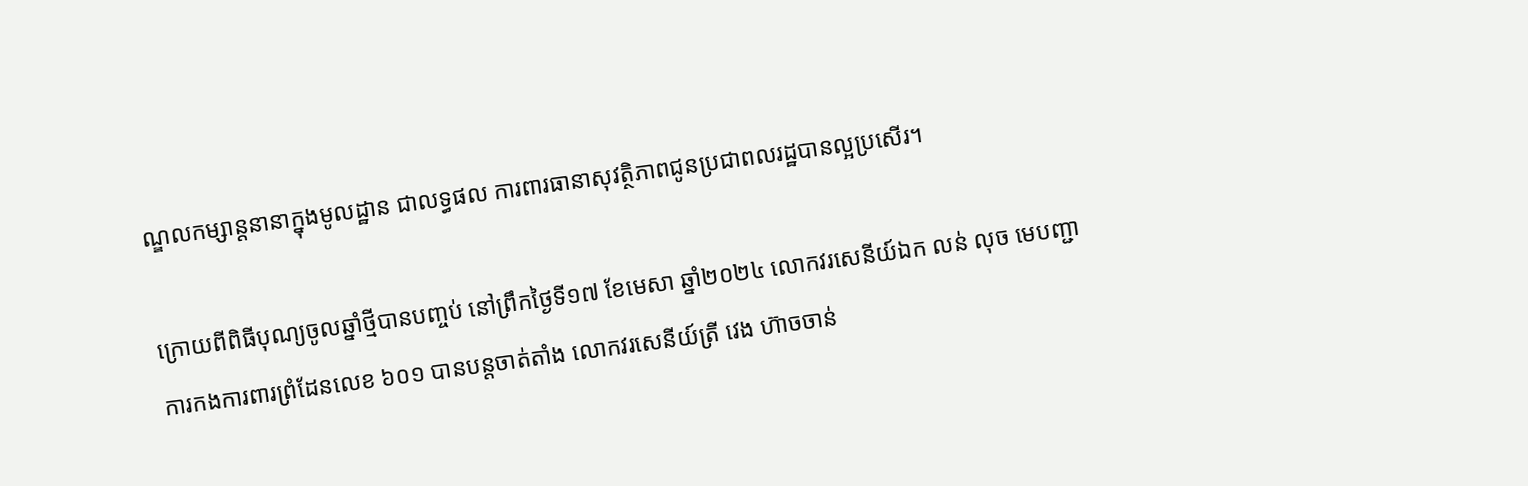ណ្ឌលកម្សាន្តនានាក្នុងមូលដ្ឋាន ជាលទ្ធផល ការពារធានាសុវត្ថិភាពជូនប្រជាពលរដ្ឋបានល្អប្រសើរ។

ក្រោយពីពិធីបុណ្យចូលឆ្នាំថ្មីបានបញ្ចប់ នៅព្រឹកថ្ងៃទី១៧ ខែមេសា ឆ្នាំ២០២៤ លោកវរសេនីយ៍ឯក លន់ លុច មេបញ្ជាការកងការពារព្រំដែនលេខ ៦០១ បានបន្តចាត់តាំង លោកវរសេនីយ៍ត្រី វេង ហ៊ាចចាន់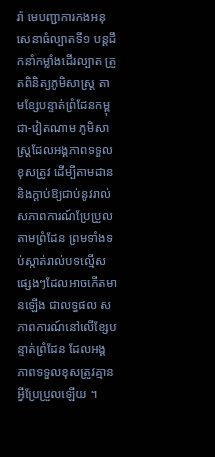រ៉ា មេបញ្ជាការកងអនុសេនាធំល្បាតទី១ បន្តដឹកនាំកម្លាំងដើរល្បាត ត្រួតពិនិត្យភូមិសាស្រ្ត តាមខ្សែបន្ទាត់ព្រំដែនកម្ពុជា-វៀតណាម ភូមិសាស្រ្តដែលអង្គភាពទទួលខុសត្រូវ ដើម្បីតាមដាន និងក្តាប់ឱ្យជាប់នូវរាល់សភាពការណ៍ប្រែប្រួលតាមព្រំដែន ព្រមទាំងទប់ស្កាត់រាល់បទល្មើសផ្សេងៗដែលអាចកើតមានឡើង ជាលទ្ធផល សភាពការណ៍នៅលើខ្សែបន្ទាត់ព្រំដែន ដែលអង្គភាពទទួលខុសត្រូវគ្មានអ្វីប្រែប្រួលឡើយ ។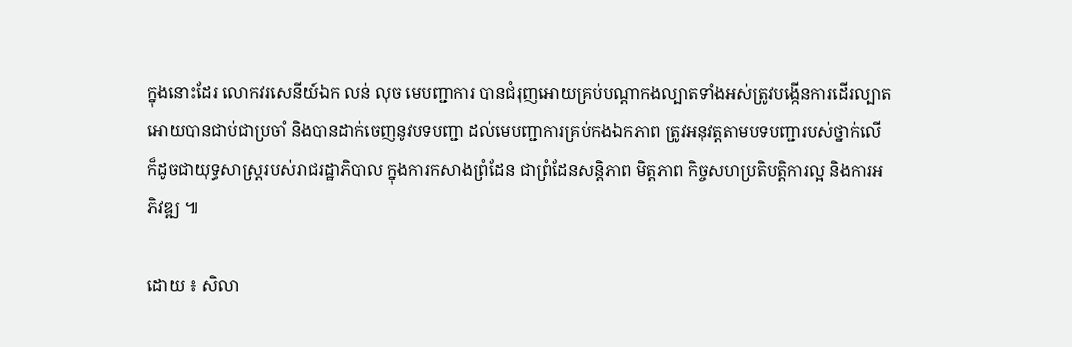ក្នុងនោះដែរ លោកវរសេនីយ៍ឯក លន់ លុច មេបញ្ជាការ បានជំរុញអោយគ្រប់បណ្តាកងល្បាតទាំងអស់ត្រូវបង្កើនការដើរល្បាតអោយបានជាប់ជាប្រចាំ និងបានដាក់ចេញនូវបទបញ្ជា ដល់មេបញ្ជាការគ្រប់កងឯកភាព ត្រូវអនុវត្តតាមបទបញ្ជារបស់ថ្នាក់លើ ក៏ដូចជាយុទ្ធសាស្ត្ររបស់រាជរដ្ឋាភិបាល ក្នុងការកសាងព្រំដែន ជាព្រំដែនសន្តិភាព មិត្តភាព កិច្ចសហប្រតិបត្តិការល្អ និងការអភិវឌ្ឍ ៕

ដោយ ៖ សិលា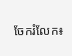ចែករំលែក៖